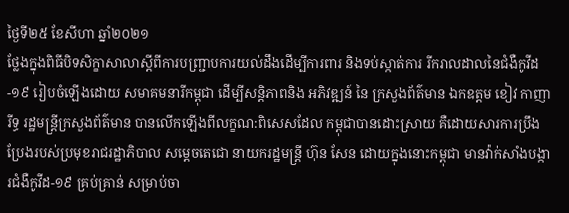ថ្ងៃទី២៥ ខែសីហា ឆ្នាំ២០២១
ថ្លែងក្នុងពិធីបិទសិក្ខាសាលាស្តីពីការបញ្ជ្រាបការយល់ដឹងដើម្បីការពារ និងទប់ស្កាត់ការ រីករាលដាលនៃជំងឺកូវីដ-១៩ រៀបចំឡើងដោយ សមាគមនារីកម្ពុជា ដើម្បីសន្តិភាពនិង អភិវឌ្ឍន៍ នៃ ក្រសួងព័ត៌មាន ឯកឧត្តម ខៀវ កាញារីទ្ធ រដ្ឋមន្រ្តីក្រសួងព័ត៌មាន បានលើកឡើងពីលក្ខណ:ពិសេសដែល កម្ពុជាបានដោះស្រាយ គឺដោយសារការប្រឹងប្រែងរបស់ប្រមុខរាជរដ្ឋាភិបាល សម្តេចតេជោ នាយករដ្ឋមន្រ្តី ហ៊ុន សែន ដោយក្នុងនោះកម្ពុជា មានវ៉ាក់សាំងបង្ការជំងឺកូវីដ-១៩ គ្រប់គ្រាន់ សម្រាប់ចា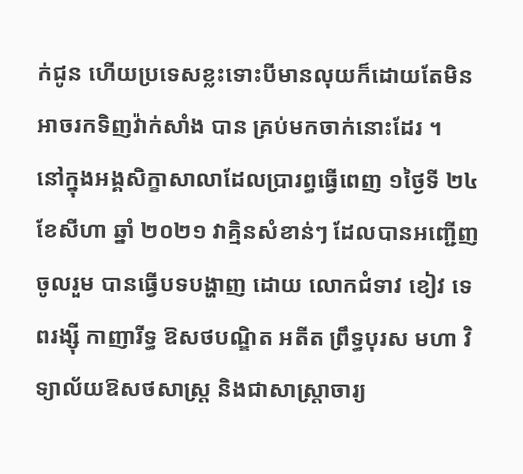ក់ជូន ហើយប្រទេសខ្លះទោះបីមានលុយក៏ដោយតែមិនអាចរកទិញវ៉ាក់សាំង បាន គ្រប់មកចាក់នោះដែរ ។
នៅក្នុងអង្គសិក្ខាសាលាដែលប្រារព្ធធ្វើពេញ ១ថ្ងៃទី ២៤ ខែសីហា ឆ្នាំ ២០២១ វាគ្មិនសំខាន់ៗ ដែលបានអញ្ជើញ ចូលរួម បានធ្វើបទបង្ហាញ ដោយ លោកជំទាវ ខៀវ ទេពរង្ស៊ី កាញារីទ្ធ ឱសថបណ្ឌិត អតីត ព្រឹទ្ធបុរស មហា វិទ្យាល័យឱសថសាស្ត្រ និងជាសាស្ត្រាចារ្យ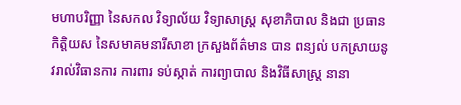មហាបរិញ្ញា នៃសកល វិទ្យាល័យ វិទ្យាសាស្ត្រ សុខាភិបាល និងជា ប្រធានកិត្តិយស នៃសមាគមនារីសាខា ក្រសួងព័ត៌មាន បាន ពន្យល់ បកស្រាយនូវរាល់វិធានការ ការពារ ទប់ស្កាត់ ការព្យាបាល និងវិធីសាស្រ្ត នានា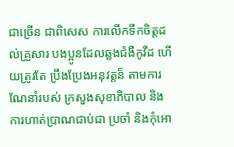ជាច្រើន ជាពិសេស ការលើកទឹកចិត្តដល់គ្រួសារ បងប្អូនដែលឆ្លងជំងឺកូវីដ ហើយត្រូវតែ ប្រឹងប្រែងអនុវត្តន៏ តាមការណែនាំរបស់ ក្រសួងសុខាភិបាល និងការហាត់ប្រាណជាប់ជា ប្រចាំ និងកុំអោ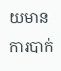យមានការបាក់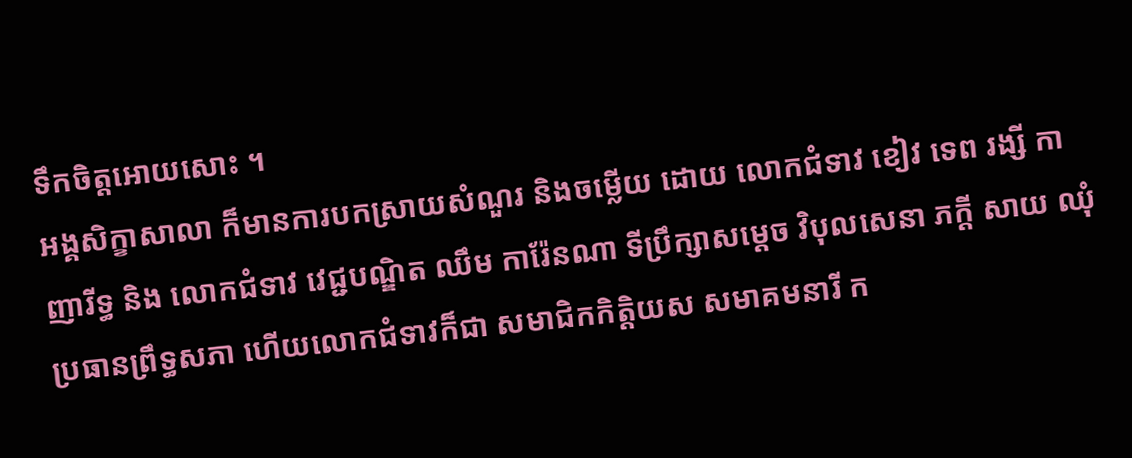ទឹកចិត្តអោយសោះ ។
អង្គសិក្ខាសាលា ក៏មានការបកស្រាយសំណួរ និងចម្លើយ ដោយ លោកជំទាវ ខៀវ ទេព រង្សី កាញារីទ្ធ និង លោកជំទាវ វេជ្ជបណ្ឌិត ឈឹម ការ៉ែនណា ទីប្រឹក្សាសម្តេច វិបុលសេនា ភក្តី សាយ ឈុំ ប្រធានព្រឹទ្ធសភា ហើយលោកជំទាវក៏ជា សមាជិកកិត្តិយស សមាគមនារី ក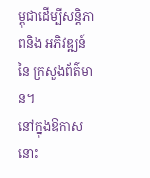ម្ពុជាដើម្បីសន្តិភាពនិង អភិវឌ្ឍន៍ នៃ ក្រសួងព័ត៌មាន។
នៅក្នុងឱកាសនោះ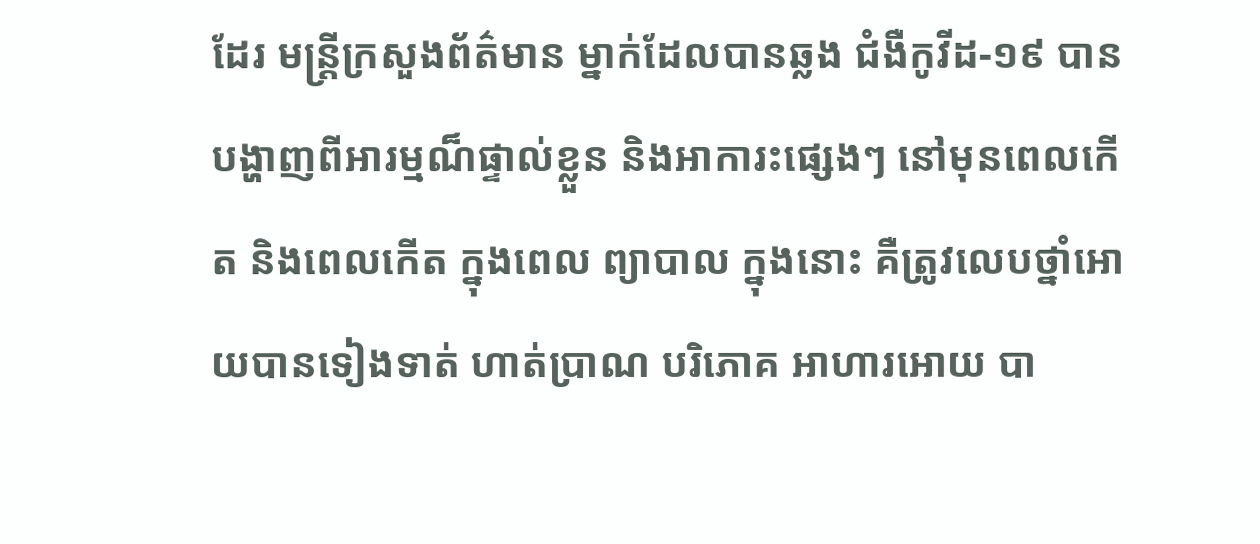ដែរ មន្រ្តីក្រសួងព័ត៌មាន ម្នាក់ដែលបានឆ្លង ជំងឺកូវីដ-១៩ បាន បង្ហាញពីអារម្មណ៏ផ្ទាល់ខ្លួន និងអាការះផ្សេងៗ នៅមុនពេលកើត និងពេលកើត ក្នុងពេល ព្យាបាល ក្នុងនោះ គឺត្រូវលេបថ្នាំអោយបានទៀងទាត់ ហាត់ប្រាណ បរិភោគ អាហារអោយ បា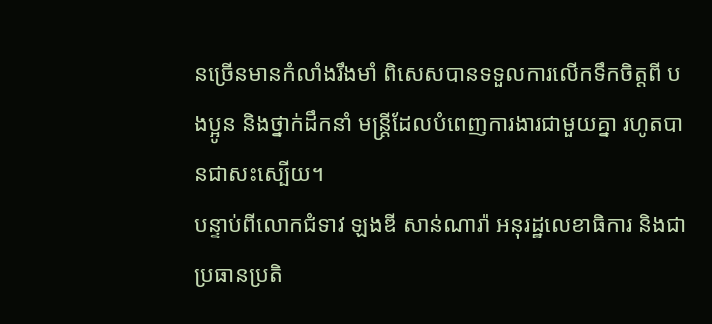នច្រើនមានកំលាំងរឹងមាំ ពិសេសបានទទួលការលើកទឹកចិត្តពី បងប្អូន និងថ្នាក់ដឹកនាំ មន្រ្តីដែលបំពេញការងារជាមួយគ្នា រហូតបានជាសះស្បើយ។
បន្ទាប់ពីលោកជំទាវ ឡងឌី សាន់ណារ៉ា អនុរដ្ឋលេខាធិការ និងជាប្រធានប្រតិ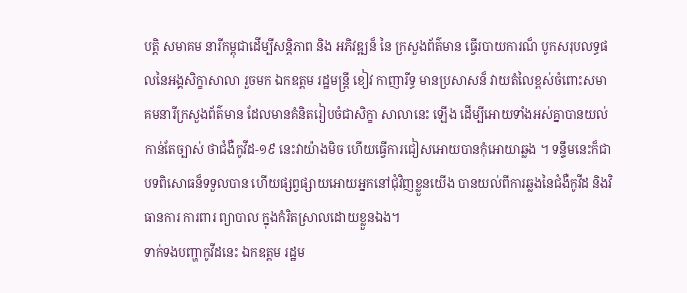បត្តិ សមាគម នារីកម្ពុជាដើម្បីសន្តិភាព និង អភិវឌ្ឍន៏ នៃ ក្រសួងព័ត៌មាន ធ្វើរបាយការណ៏ បូកសរុបលទ្ធផលនៃអង្គសិក្ខាសាលា រួចមក ឯកឧត្តម រដ្ឋមន្រ្តី ខៀវ កាញារីទ្ធ មានប្រសាសន៏ វាយតំលៃខ្ពស់ចំពោះសមាគមនារីក្រសួងព័ត៌មាន ដែលមានគំនិតរៀបចំជាសិក្ខា សាលានេះ ឡើង ដើម្បីអោយទាំងអស់គ្នាបានយល់កាន់តែច្បាស់ ថាជំងឺកូវីដ-១៩ នេះវាយ៉ាងមិច ហើយធ្វើការជៀសអោយបានកុំអោយាឆ្លង ។ ទន្ទឹមនេះក៏ជាបទពិសោធន៏ទទួលបាន ហើយផ្សព្វផ្សាយអោយអ្នកនៅជុំវិញខ្លួនយើង បានយល់ពីការឆ្លងនៃជំងឺកូវីដ និងវិធានការ ការពារ ព្យាបាល ក្នុងកំរិតស្រាលដោយខ្លួនឯង។
ទាក់ទងបញ្ហាកូវីដនេះ ឯកឧត្តម រដ្ឋម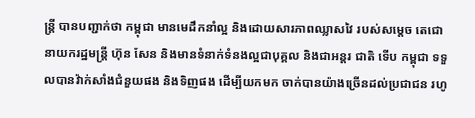ន្រ្តី បានបញ្ជាក់ថា កម្ពុជា មានមេដឹកនាំល្អ និងដោយសារភាពឈ្លាសវៃ របស់សម្តេច តេជោ នាយករដ្ឋមន្រ្តី ហ៊ុន សែន និងមានទំនាក់ទំនងល្អជាបុគ្គល និងជាអន្តរ ជាតិ ទើប កម្ពុជា ទទួលបានវ៉ាក់សាំងជំនួយផង និងទិញផង ដើម្បីយកមក ចាក់បានយ៉ាងច្រើនដល់ប្រជាជន រហូ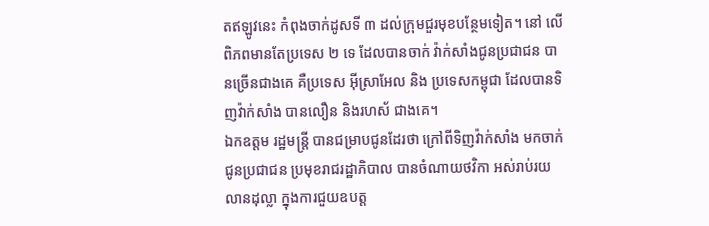តឥឡូវនេះ កំពុងចាក់ដូសទី ៣ ដល់ក្រុមជួរមុខបន្ថែមទៀត។ នៅ លើពិភពមានតែប្រទេស ២ ទេ ដែលបានចាក់ វ៉ាក់សាំងជូនប្រជាជន បានច្រើនជាងគេ គឺប្រទេស អ៊ីស្រាអែល និង ប្រទេសកម្ពុជា ដែលបានទិញវ៉ាក់សាំង បានលឿន និងរហស័ ជាងគេ។
ឯកឧត្តម រដ្ឋមន្រ្តី បានជម្រាបជូនដែរថា ក្រៅពីទិញវ៉ាក់សាំង មកចាក់ជូនប្រជាជន ប្រមុខរាជរដ្ឋាភិបាល បានចំណាយថវិកា អស់រាប់រយលានដុល្លា ក្នុងការជួយឧបត្ត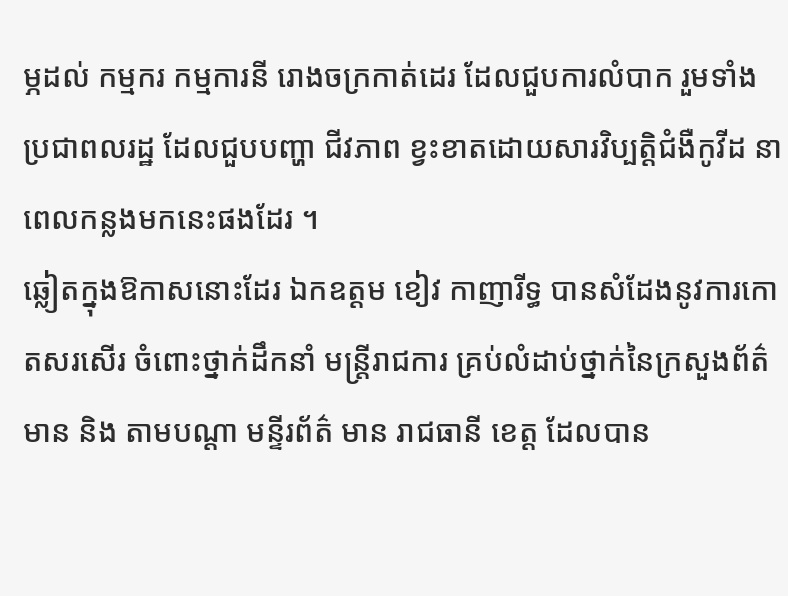ម្ភដល់ កម្មករ កម្មការនី រោងចក្រកាត់ដេរ ដែលជួបការលំបាក រួមទាំងប្រជាពលរដ្ឋ ដែលជួបបញ្ហា ជីវភាព ខ្វះខាតដោយសារវិប្បត្តិជំងឺកូវីដ នាពេលកន្លងមកនេះផងដែរ ។
ឆ្លៀតក្នុងឱកាសនោះដែរ ឯកឧត្តម ខៀវ កាញារីទ្ធ បានសំដែងនូវការកោតសរសើរ ចំពោះថ្នាក់ដឹកនាំ មន្រ្តីរាជការ គ្រប់លំដាប់ថ្នាក់នៃក្រសួងព័ត៌មាន និង តាមបណ្តា មន្ទីរព័ត៌ មាន រាជធានី ខេត្ត ដែលបាន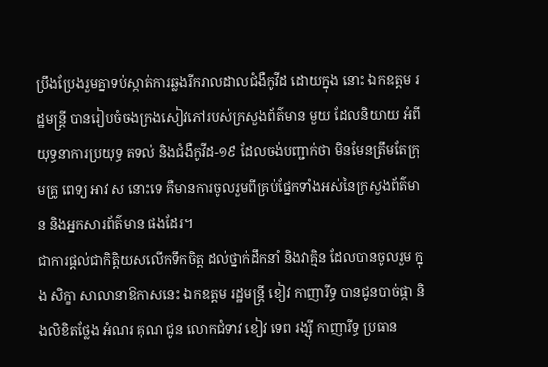ប្រឹងប្រែងរួមគ្នាទប់ស្កាត់ការឆ្លងរីករាលដាលជំងឺកូវីដ ដោយក្នុង នោះ ឯកឧត្តម រដ្ឋមន្រ្តី បានរៀបចំចងក្រងសៀវភៅរបស់ក្រសួងព័ត៌មាន មួយ ដែលនិយាយ អំពីយុទ្ធនាការប្រយុទ្ធ តទល់ និងជំងឺកូវីដ-១៩ ដែលចង់បញ្ជាក់ថា មិនមែនត្រឹមតែក្រុមគ្រូ ពេទ្យ អាវ ស នោះទេ គឺមានការចូលរួមពីគ្រប់ផ្នែកទាំងអស់នៃក្រសួងព័ត៌មាន និងអ្នកសារព័ត៌មាន ផងដែរ។
ជាការផ្តល់ជាកិត្តិយសលើកទឹកចិត្ត ដល់ថ្នាក់ដឹកនាំ និងវាគ្មិន ដែលបានចូលរួម ក្នុង សិក្ខា សាលានាឱកាសនេះ ឯកឧត្តម រដ្ឋមន្រ្តី ខៀវ កាញារីទ្ធ បានជូនបាច់ផ្កា និងលិខិតថ្លែង អំណរ គុណ ជូន លោកជំទាវ ខៀវ ទេព រង្ស៊ី កាញារីទ្ធ ប្រធាន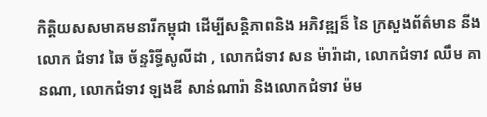កិត្តិយសសមាគមនារីកម្ពុជា ដើម្បីសន្តិភាពនិង អភិវឌ្ឍន៏ នៃ ក្រសួងព័ត៌មាន នីង លោក ជំទាវ ឆៃ ច័ន្ទរិទ្ធីសូលីដា , លោកជំទាវ សន ម៉ារ៉ាដា, លោកជំទាវ ឈឹម គានណា, លោកជំទាវ ឡងឌី សាន់ណារ៉ា និងលោកជំទាវ ម៉ម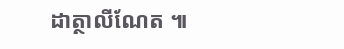ដាត្ថាលីណែត ៕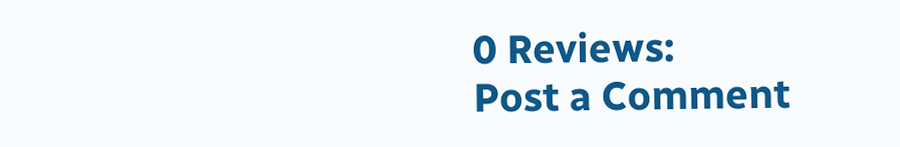0 Reviews:
Post a Comment